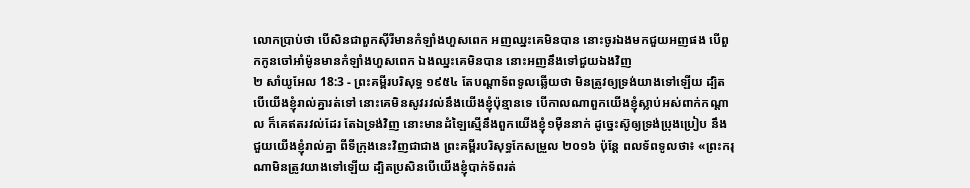លោកប្រាប់ថា បើសិនជាពួកស៊ីរីមានកំឡាំងហួសពេក អញឈ្នះគេមិនបាន នោះចូរឯងមកជួយអញផង បើពួកកូនចៅអាំម៉ូនមានកំឡាំងហួសពេក ឯងឈ្នះគេមិនបាន នោះអញនឹងទៅជួយឯងវិញ
២ សាំយូអែល 18:3 - ព្រះគម្ពីរបរិសុទ្ធ ១៩៥៤ តែបណ្តាទ័ពទូលឆ្លើយថា មិនត្រូវឲ្យទ្រង់យាងទៅឡើយ ដ្បិតបើយើងខ្ញុំរាល់គ្នារត់ទៅ នោះគេមិនសូវរវល់នឹងយើងខ្ញុំប៉ុន្មានទេ បើកាលណាពួកយើងខ្ញុំស្លាប់អស់ពាក់កណ្តាល ក៏គេឥតរវល់ដែរ តែឯទ្រង់វិញ នោះមានដំឡៃស្មើនឹងពួកយើងខ្ញុំ១ម៉ឺននាក់ ដូច្នេះស៊ូឲ្យទ្រង់ប្រុងប្រៀប នឹងជួយយើងខ្ញុំរាល់គ្នា ពីទីក្រុងនេះវិញជាជាង ព្រះគម្ពីរបរិសុទ្ធកែសម្រួល ២០១៦ ប៉ុន្តែ ពលទ័ពទូលថា៖ «ព្រះករុណាមិនត្រូវយាងទៅឡើយ ដ្បិតប្រសិនបើយើងខ្ញុំបាក់ទ័ពរត់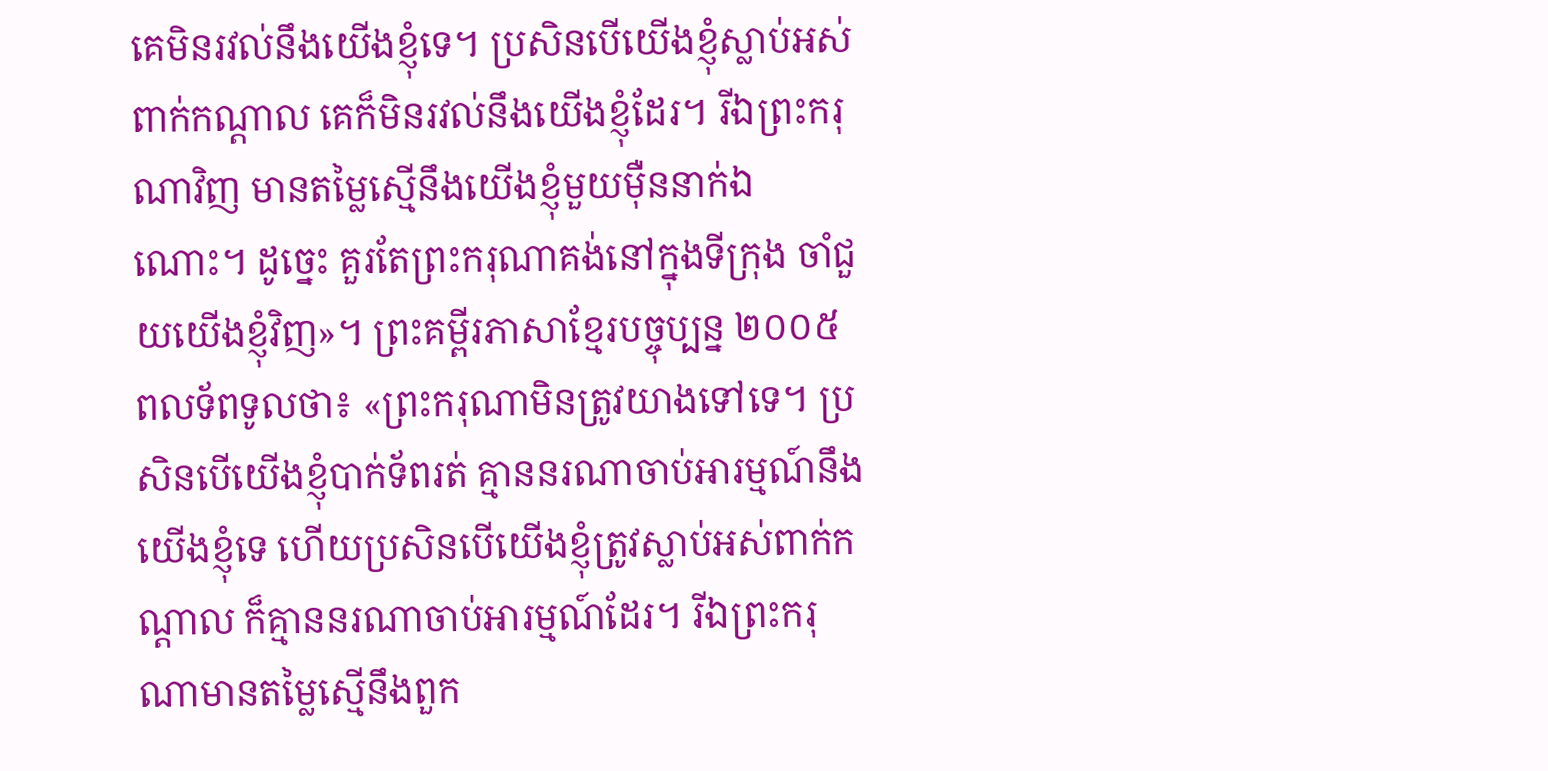គេមិនរវល់នឹងយើងខ្ញុំទេ។ ប្រសិនបើយើងខ្ញុំស្លាប់អស់ពាក់កណ្ដាល គេក៏មិនរវល់នឹងយើងខ្ញុំដែរ។ រីឯព្រះករុណាវិញ មានតម្លៃស្មើនឹងយើងខ្ញុំមួយម៉ឺននាក់ឯណោះ។ ដូច្នេះ គួរតែព្រះករុណាគង់នៅក្នុងទីក្រុង ចាំជួយយើងខ្ញុំវិញ»។ ព្រះគម្ពីរភាសាខ្មែរបច្ចុប្បន្ន ២០០៥ ពលទ័ពទូលថា៖ «ព្រះករុណាមិនត្រូវយាងទៅទេ។ ប្រសិនបើយើងខ្ញុំបាក់ទ័ពរត់ គ្មាននរណាចាប់អារម្មណ៍នឹងយើងខ្ញុំទេ ហើយប្រសិនបើយើងខ្ញុំត្រូវស្លាប់អស់ពាក់កណ្ដាល ក៏គ្មាននរណាចាប់អារម្មណ៍ដែរ។ រីឯព្រះករុណាមានតម្លៃស្មើនឹងពួក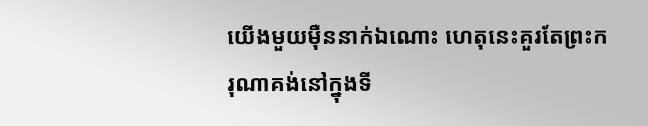យើងមួយម៉ឺននាក់ឯណោះ ហេតុនេះគួរតែព្រះករុណាគង់នៅក្នុងទី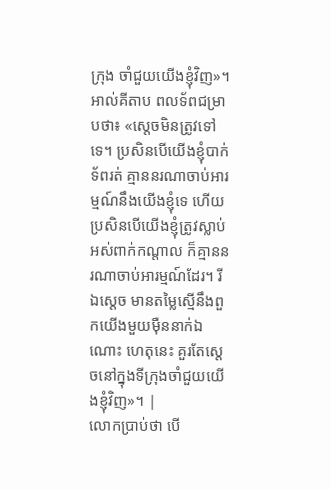ក្រុង ចាំជួយយើងខ្ញុំវិញ»។ អាល់គីតាប ពលទ័ពជម្រាបថា៖ «ស្តេចមិនត្រូវទៅទេ។ ប្រសិនបើយើងខ្ញុំបាក់ទ័ពរត់ គ្មាននរណាចាប់អារម្មណ៍នឹងយើងខ្ញុំទេ ហើយប្រសិនបើយើងខ្ញុំត្រូវស្លាប់អស់ពាក់កណ្តាល ក៏គ្មាននរណាចាប់អារម្មណ៍ដែរ។ រីឯស្តេច មានតម្លៃស្មើនឹងពួកយើងមួយម៉ឺននាក់ឯណោះ ហេតុនេះ គួរតែស្តេចនៅក្នុងទីក្រុងចាំជួយយើងខ្ញុំវិញ»។ |
លោកប្រាប់ថា បើ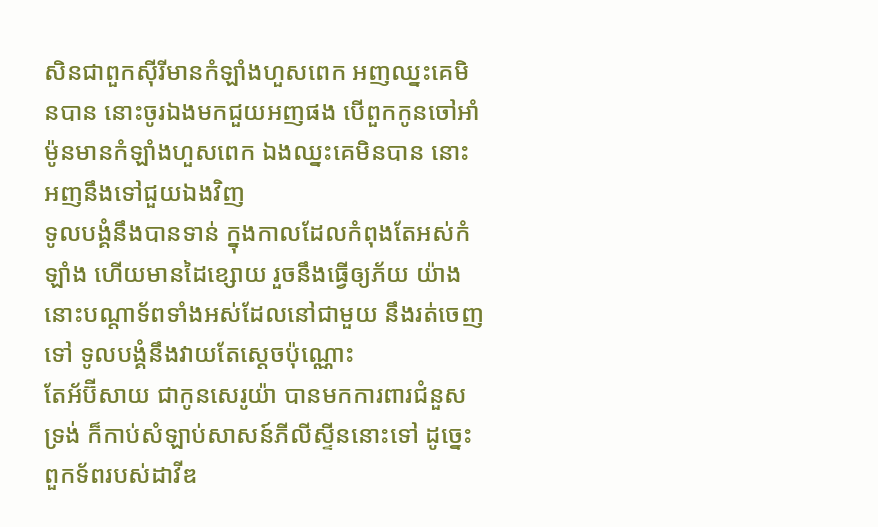សិនជាពួកស៊ីរីមានកំឡាំងហួសពេក អញឈ្នះគេមិនបាន នោះចូរឯងមកជួយអញផង បើពួកកូនចៅអាំម៉ូនមានកំឡាំងហួសពេក ឯងឈ្នះគេមិនបាន នោះអញនឹងទៅជួយឯងវិញ
ទូលបង្គំនឹងបានទាន់ ក្នុងកាលដែលកំពុងតែអស់កំឡាំង ហើយមានដៃខ្សោយ រួចនឹងធ្វើឲ្យភ័យ យ៉ាងនោះបណ្តាទ័ពទាំងអស់ដែលនៅជាមួយ នឹងរត់ចេញទៅ ទូលបង្គំនឹងវាយតែស្តេចប៉ុណ្ណោះ
តែអ័ប៊ីសាយ ជាកូនសេរូយ៉ា បានមកការពារជំនួសទ្រង់ ក៏កាប់សំឡាប់សាសន៍ភីលីស្ទីននោះទៅ ដូច្នេះ ពួកទ័ពរបស់ដាវីឌ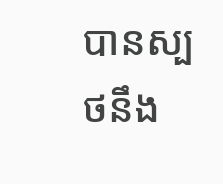បានស្បថនឹង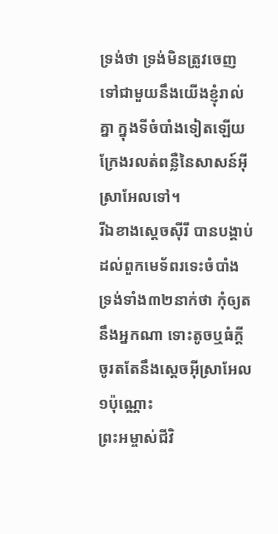ទ្រង់ថា ទ្រង់មិនត្រូវចេញទៅជាមួយនឹងយើងខ្ញុំរាល់គ្នា ក្នុងទីចំបាំងទៀតឡើយ ក្រែងរលត់ពន្លឺនៃសាសន៍អ៊ីស្រាអែលទៅ។
រីឯខាងស្តេចស៊ីរី បានបង្គាប់ដល់ពួកមេទ័ពរទេះចំបាំងទ្រង់ទាំង៣២នាក់ថា កុំឲ្យតនឹងអ្នកណា ទោះតូចឬធំក្តី ចូរតតែនឹងស្តេចអ៊ីស្រាអែល១ប៉ុណ្ណោះ
ព្រះអម្ចាស់ជីវិ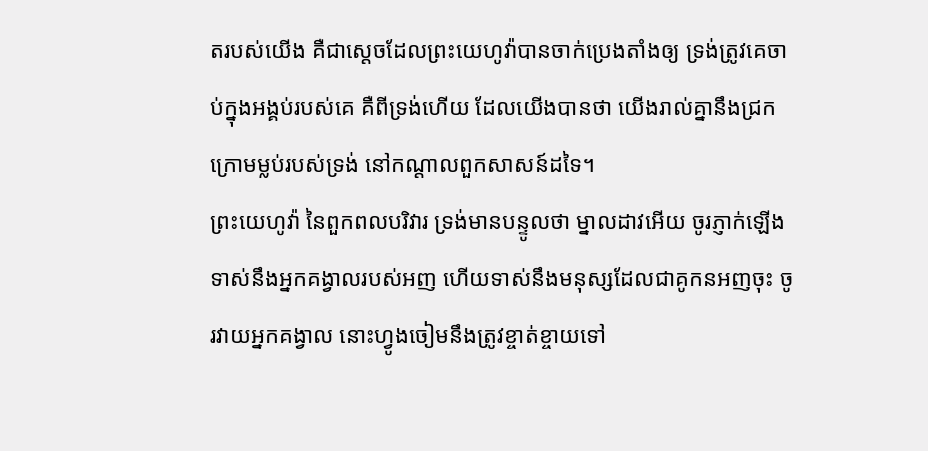តរបស់យើង គឺជាស្តេចដែលព្រះយេហូវ៉ាបានចាក់ប្រេងតាំងឲ្យ ទ្រង់ត្រូវគេចាប់ក្នុងអង្គប់របស់គេ គឺពីទ្រង់ហើយ ដែលយើងបានថា យើងរាល់គ្នានឹងជ្រកក្រោមម្លប់របស់ទ្រង់ នៅកណ្តាលពួកសាសន៍ដទៃ។
ព្រះយេហូវ៉ា នៃពួកពលបរិវារ ទ្រង់មានបន្ទូលថា ម្នាលដាវអើយ ចូរភ្ញាក់ឡើងទាស់នឹងអ្នកគង្វាលរបស់អញ ហើយទាស់នឹងមនុស្សដែលជាគូកនអញចុះ ចូរវាយអ្នកគង្វាល នោះហ្វូងចៀមនឹងត្រូវខ្ចាត់ខ្ចាយទៅ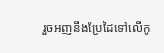រួចអញនឹងប្រែដៃទៅលើកូ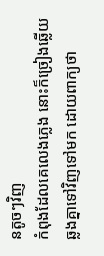នតូចៗវិញ
កំពុងដែលគេលេងភ្លេង នោះក៏ច្រៀងឆ្លើយឆ្លងគ្នាទៅវិញទៅមក ដោយពាក្យថា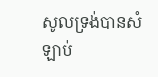សូលទ្រង់បានសំឡាប់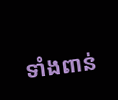ទាំងពាន់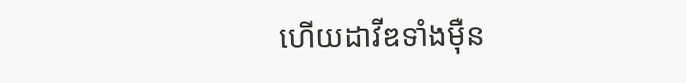ហើយដាវីឌទាំងម៉ឺន